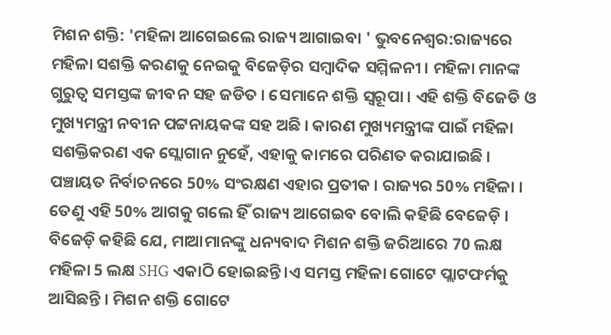ମିଶନ ଶକ୍ତି: 'ମହିଳା ଆଗେଇଲେ ରାଜ୍ୟ ଆଗାଇବା ' ଭୁବନେଶ୍ବର:ରାଜ୍ୟରେ ମହିଳା ସଶକ୍ତି କରଣକୁ ନେଇକୁ ବିଜେଡ଼ିର ସମ୍ବାଦିକ ସମ୍ମିଳନୀ । ମହିଳା ମାନଙ୍କ ଗୁରୁତ୍ୱ ସମସ୍ତଙ୍କ ଜୀବନ ସହ ଜଡିତ । ସେମାନେ ଶକ୍ତି ସ୍ୱରୂପା । ଏହି ଶକ୍ତି ବିଜେଡି ଓ ମୁଖ୍ୟମନ୍ତ୍ରୀ ନବୀନ ପଟ୍ଟନାୟକଙ୍କ ସହ ଅଛି । କାରଣ ମୁଖ୍ୟମନ୍ତ୍ରୀଙ୍କ ପାଇଁ ମହିଳା ସଶକ୍ତିକରଣ ଏକ ସ୍ଲୋଗାନ ନୁହେଁ, ଏହାକୁ କାମରେ ପରିଣତ କରାଯାଇଛି । ପଞ୍ଚାୟତ ନିର୍ବାଚନରେ 50% ସଂରକ୍ଷଣ ଏହାର ପ୍ରତୀକ । ରାଜ୍ୟର 50% ମହିଳା । ତେଣୁ ଏହି 50% ଆଗକୁ ଗଲେ ହିଁ ରାଜ୍ୟ ଆଗେଇବ ବୋଲି କହିଛି ବେଜେଡ଼ି ।
ବିଜେଡ଼ି କହିଛି ଯେ, ମାଆମାନଙ୍କୁ ଧନ୍ୟବାଦ ମିଶନ ଶକ୍ତି ଜରିଆରେ 70 ଲକ୍ଷ ମହିଳା 5 ଲକ୍ଷ SHG ଏକାଠି ହୋଇଛନ୍ତି ।ଏ ସମସ୍ତ ମହିଳା ଗୋଟେ ପ୍ଲାଟଫର୍ମକୁ ଆସିଛନ୍ତି । ମିଶନ ଶକ୍ତି ଗୋଟେ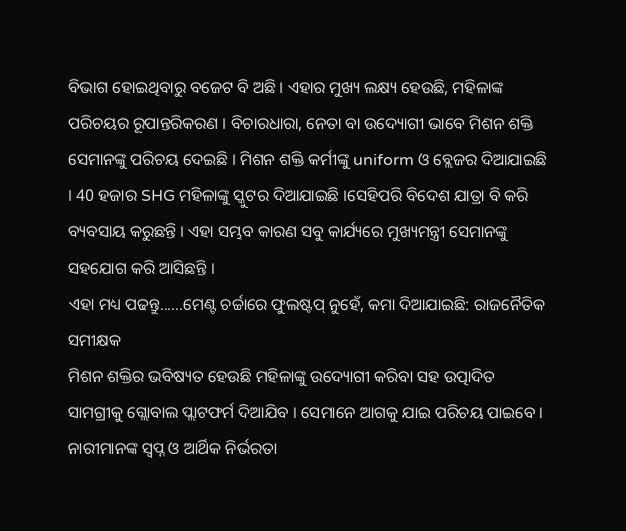ବିଭାଗ ହୋଇଥିବାରୁ ବଜେଟ ବି ଅଛି । ଏହାର ମୁଖ୍ୟ ଲକ୍ଷ୍ୟ ହେଉଛି, ମହିଳାଙ୍କ ପରିଚୟର ରୂପାନ୍ତରିକରଣ । ବିଚାରଧାରା, ନେତା ବା ଉଦ୍ୟୋଗୀ ଭାବେ ମିଶନ ଶକ୍ତି ସେମାନଙ୍କୁ ପରିଚୟ ଦେଇଛି । ମିଶନ ଶକ୍ତି କର୍ମୀଙ୍କୁ uniform ଓ ବ୍ଲେଜର ଦିଆଯାଇଛି । 40 ହଜାର SHG ମହିଳାଙ୍କୁ ସ୍କୁଟର ଦିଆଯାଇଛି ।ସେହିପରି ବିଦେଶ ଯାତ୍ରା ବି କରି ବ୍ୟବସାୟ କରୁଛନ୍ତି । ଏହା ସମ୍ଭବ କାରଣ ସବୁ କାର୍ଯ୍ୟରେ ମୁଖ୍ୟମନ୍ତ୍ରୀ ସେମାନଙ୍କୁ ସହଯୋଗ କରି ଆସିଛନ୍ତି ।
ଏହା ମଧ୍ୟ ପଢନ୍ତୁ......ମେଣ୍ଟ ଚର୍ଚ୍ଚାରେ ଫୁଲଷ୍ଟପ୍ ନୁହେଁ, କମା ଦିଆଯାଇଛି: ରାଜନୈତିକ ସମୀକ୍ଷକ
ମିଶନ ଶକ୍ତିର ଭବିଷ୍ୟତ ହେଉଛି ମହିଳାଙ୍କୁ ଉଦ୍ୟୋଗୀ କରିବା ସହ ଉତ୍ପାଦିତ ସାମଗ୍ରୀକୁ ଗ୍ଲୋବାଲ ପ୍ଲାଟଫର୍ମ ଦିଆଯିବ । ସେମାନେ ଆଗକୁ ଯାଇ ପରିଚୟ ପାଇବେ । ନାରୀମାନଙ୍କ ସ୍ବପ୍ନ ଓ ଆର୍ଥିକ ନିର୍ଭରତା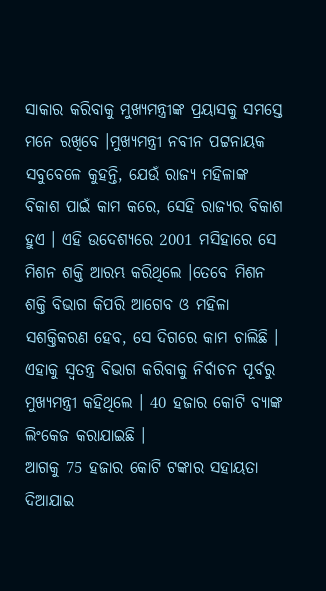ସାକାର କରିବାକୁ ମୁଖ୍ୟମନ୍ତ୍ରୀଙ୍କ ପ୍ରୟାସକୁ ସମସ୍ତେ ମନେ ରଖିବେ ।ମୁଖ୍ୟମନ୍ତ୍ରୀ ନବୀନ ପଟ୍ଟନାୟକ ସବୁବେଳେ କୁହନ୍ତି, ଯେଉଁ ରାଜ୍ୟ ମହିଳାଙ୍କ ବିକାଶ ପାଇଁ କାମ କରେ, ସେହି ରାଜ୍ୟର ବିକାଶ ହୁଏ । ଏହି ଉଦେଶ୍ୟରେ 2001 ମସିହାରେ ସେ ମିଶନ ଶକ୍ତି ଆରମ୍ଭ କରିଥିଲେ ।ତେବେ ମିଶନ ଶକ୍ତି ବିଭାଗ କିପରି ଆଗେବ ଓ ମହିଳା ସଶକ୍ତିକରଣ ହେବ, ସେ ଦିଗରେ କାମ ଚାଲିଛି । ଏହାକୁ ସ୍ୱତନ୍ତ୍ର ବିଭାଗ କରିବାକୁ ନିର୍ବାଚନ ପୂର୍ବରୁ ମୁଖ୍ୟମନ୍ତ୍ରୀ କହିଥିଲେ । 40 ହଜାର କୋଟି ବ୍ୟାଙ୍କ ଲିଂକେଜ କରାଯାଇଛି ।
ଆଗକୁ 75 ହଜାର କୋଟି ଟଙ୍କାର ସହାୟତା ଦିଆଯାଇ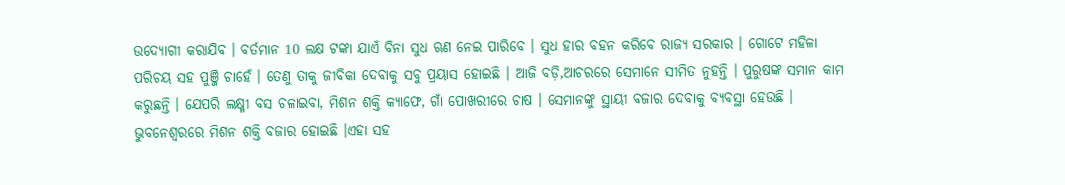ଉଦ୍ୟୋଗୀ କରାଯିବ । ବର୍ତମାନ 10 ଲକ୍ଷ ଟଙ୍କା ଯାଏଁ ବିନା ସୁଧ ଋଣ ନେଇ ପାରିବେ । ସୁଧ ହାର ବହନ କରିବେ ରାଜ୍ୟ ସରକାର । ଗୋଟେ ମହିଳା ପରିଚୟ ସହ ପୁଞ୍ଜି ଚାହେଁ । ତେଣୁ ତାକୁ ଜୀବିକା ଦେବାକୁ ସବୁ ପ୍ରୟାସ ହୋଇଛି । ଆଜି ବଡ଼ି,ଆଚରରେ ସେମାନେ ସୀମିତ ନୁହନ୍ତି । ପୁରୁଷଙ୍କ ସମାନ କାମ କରୁଛନ୍ତି । ଯେପରି ଲକ୍ଷ୍ମୀ ବସ ଚଳାଇବା, ମିଶନ ଶକ୍ତି କ୍ୟାଫେ, ଗାଁ ପୋଖରୀରେ ଚାଷ । ସେମାନଙ୍କୁ ସ୍ଥାୟୀ ବଜାର ଦେବାକୁ ବ୍ୟବସ୍ଥା ହେଉଛି । ଭୁବନେଶ୍ୱରରେ ମିଶନ ଶକ୍ତି ବଜାର ହୋଇଛି ।ଏହା ସହ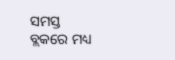ସମସ୍ତ ବ୍ଲକରେ ମଧ୍ୟ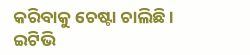କରିବାକୁ ଚେଷ୍ଟା ଚାଲିଛି ।
ଇଟିଭି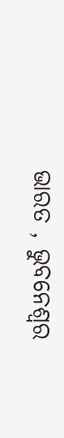ଭାରତ , ଭୁବନେଶ୍ୱର